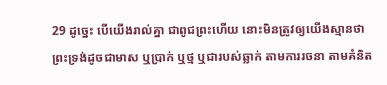29 ដូច្នេះ បើយើងរាល់គ្នា ជាពូជព្រះហើយ នោះមិនត្រូវឲ្យយើងស្មានថា ព្រះទ្រង់ដូចជាមាស ឬប្រាក់ ឬថ្ម ឬជារបស់ឆ្លាក់ តាមការរចនា តាមគំនិត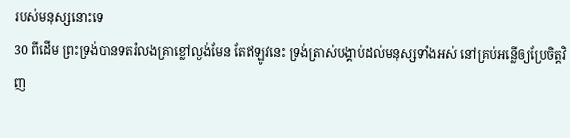របស់មនុស្សនោះទេ
30 ពីដើម ព្រះទ្រង់បានទតរំលងគ្រាខ្លៅល្ងង់មែន តែឥឡូវនេះ ទ្រង់ត្រាស់បង្គាប់ដល់មនុស្សទាំងអស់ នៅគ្រប់អន្លើឲ្យប្រែចិត្តវិញ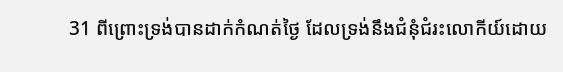31 ពីព្រោះទ្រង់បានដាក់កំណត់ថ្ងៃ ដែលទ្រង់នឹងជំនុំជំរះលោកីយ៍ដោយ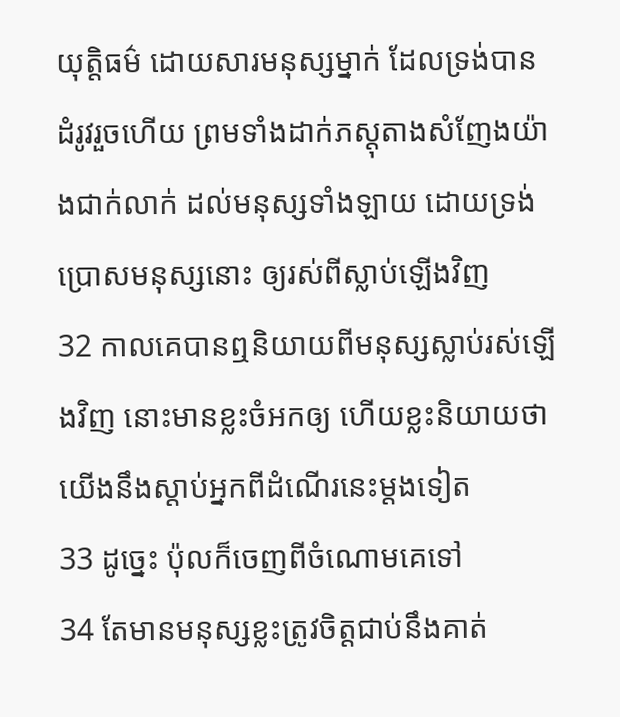យុត្តិធម៌ ដោយសារមនុស្សម្នាក់ ដែលទ្រង់បានដំរូវរួចហើយ ព្រមទាំងដាក់ភស្តុតាងសំញែងយ៉ាងជាក់លាក់ ដល់មនុស្សទាំងឡាយ ដោយទ្រង់ប្រោសមនុស្សនោះ ឲ្យរស់ពីស្លាប់ឡើងវិញ
32 កាលគេបានឮនិយាយពីមនុស្សស្លាប់រស់ឡើងវិញ នោះមានខ្លះចំអកឲ្យ ហើយខ្លះនិយាយថា យើងនឹងស្តាប់អ្នកពីដំណើរនេះម្តងទៀត
33 ដូច្នេះ ប៉ុលក៏ចេញពីចំណោមគេទៅ
34 តែមានមនុស្សខ្លះត្រូវចិត្តជាប់នឹងគាត់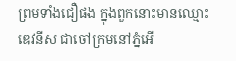ព្រមទាំងជឿផង ក្នុងពួកនោះមានឈ្មោះឌេវនីស ជាចៅក្រមនៅភ្នំអើ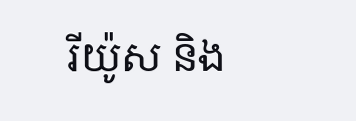រីយ៉ូស និង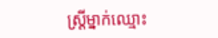ស្ត្រីម្នាក់ឈ្មោះ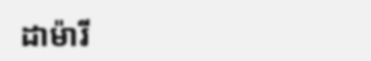ដាម៉ារី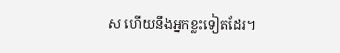ស ហើយនឹងអ្នកខ្លះទៀតដែរ។